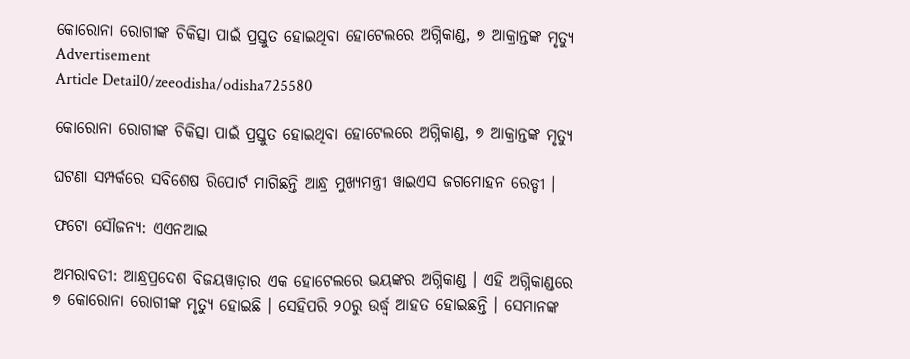କୋରୋନା ରୋଗୀଙ୍କ ଚିକିତ୍ସା ପାଇଁ ପ୍ରସ୍ତୁତ ହୋଇଥିବା ହୋଟେଲରେ ଅଗ୍ନିକାଣ୍ଡ, ୭ ଆକ୍ରାନ୍ତଙ୍କ ମୃତ୍ୟୁ
Advertisement
Article Detail0/zeeodisha/odisha725580

କୋରୋନା ରୋଗୀଙ୍କ ଚିକିତ୍ସା ପାଇଁ ପ୍ରସ୍ତୁତ ହୋଇଥିବା ହୋଟେଲରେ ଅଗ୍ନିକାଣ୍ଡ, ୭ ଆକ୍ରାନ୍ତଙ୍କ ମୃତ୍ୟୁ

ଘଟଣା ସମ୍ପର୍କରେ ସବିଶେଷ ରିପୋର୍ଟ ମାଗିଛନ୍ତି ଆନ୍ଧ୍ର ମୁଖ୍ୟମନ୍ତ୍ରୀ ୱାଇଏସ ଜଗମୋହନ ରେଡ୍ଡୀ ।

ଫଟୋ ସୌଜନ୍ୟ: ଏଏନଆଇ

ଅମରାବତୀ: ଆନ୍ଧ୍ରପ୍ରଦେଶ ବିଜୟୱାଡ଼ାର ଏକ ହୋଟେଲରେ ଭୟଙ୍କର ଅଗ୍ନିକାଣ୍ଡ । ଏହି ଅଗ୍ନିକାଣ୍ଡରେ ୭ କୋରୋନା ରୋଗୀଙ୍କ ମୃତ୍ୟୁ ହୋଇଛି । ସେହିପରି ୨୦ରୁ ଉର୍ଦ୍ଧ୍ୱ ଆହତ ହୋଇଛନ୍ତି । ସେମାନଙ୍କ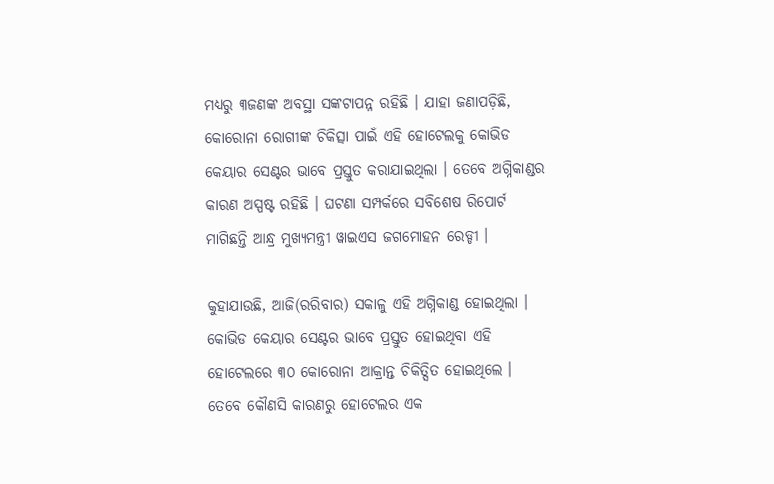ମଧ୍ୟରୁ ୩ଜଣଙ୍କ ଅବସ୍ଥା ସଙ୍କଟାପନ୍ନ ରହିଛି । ଯାହା ଜଣାପଡ଼ିଛି, କୋରୋନା ରୋଗୀଙ୍କ ଚିକିତ୍ସା ପାଇଁ ଏହି ହୋଟେଲକୁ କୋଭିଡ କେୟାର ସେଣ୍ଟର ଭାବେ ପ୍ରସ୍ତୁତ କରାଯାଇଥିଲା । ତେବେ ଅଗ୍ନିକାଣ୍ଡର କାରଣ ଅସ୍ପଷ୍ଟ ରହିଛି । ଘଟଣା ସମ୍ପର୍କରେ ସବିଶେଷ ରିପୋର୍ଟ ମାଗିଛନ୍ତି ଆନ୍ଧ୍ର ମୁଖ୍ୟମନ୍ତ୍ରୀ ୱାଇଏସ ଜଗମୋହନ ରେଡ୍ଡୀ ।

କୁହାଯାଉଛି, ଆଜି(ରରିବାର) ସକାଳୁ ଏହି ଅଗ୍ନିକାଣ୍ଡ ହୋଇଥିଲା ।  କୋଭିଡ କେୟାର ସେଣ୍ଟର ଭାବେ ପ୍ରସ୍ତୁତ ହୋଇଥିବା ଏହି ହୋଟେଲରେ ୩୦ କୋରୋନା ଆକ୍ରାନ୍ତ ଚିକିତ୍ସିତ ହୋଇଥିଲେ । ତେବେ କୌଣସି କାରଣରୁ ହୋଟେଲର ଏକ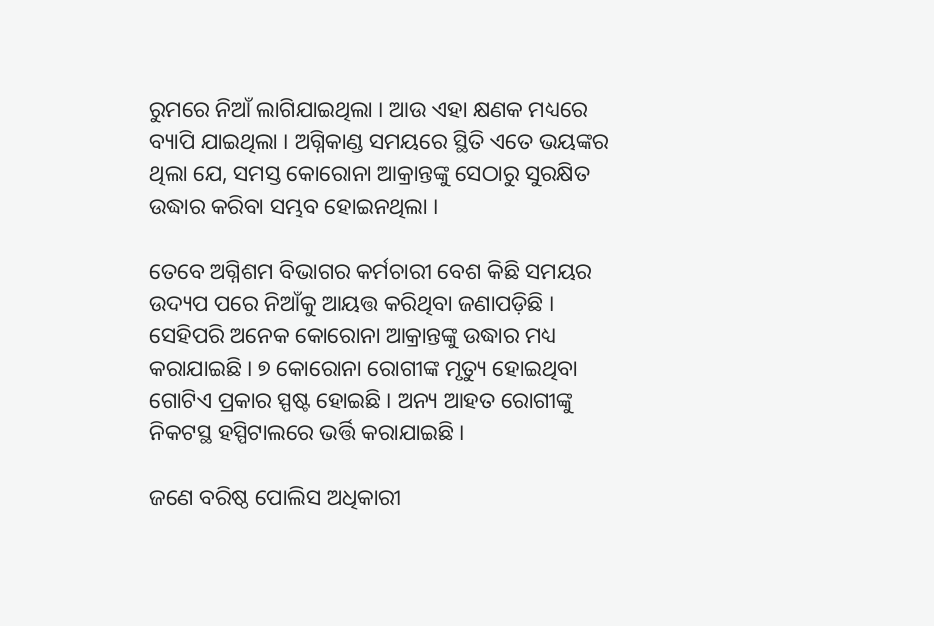ରୁମରେ ନିଆଁ ଲାଗିଯାଇଥିଲା । ଆଉ ଏହା କ୍ଷଣକ ମଧ୍ୟରେ ବ୍ୟାପି ଯାଇଥିଲା । ଅଗ୍ନିକାଣ୍ଡ ସମୟରେ ସ୍ଥିତି ଏତେ ଭୟଙ୍କର ଥିଲା ଯେ, ସମସ୍ତ କୋରୋନା ଆକ୍ରାନ୍ତଙ୍କୁ ସେଠାରୁ ସୁରକ୍ଷିତ ଉଦ୍ଧାର କରିବା ସମ୍ଭବ ହୋଇନଥିଲା ।

ତେବେ ଅଗ୍ନିଶମ ବିଭାଗର କର୍ମଚାରୀ ବେଶ କିଛି ସମୟର ଉଦ୍ୟପ ପରେ ନିଆଁକୁ ଆୟତ୍ତ କରିଥିବା ଜଣାପଡ଼ିଛି । ସେହିପରି ଅନେକ କୋରୋନା ଆକ୍ରାନ୍ତଙ୍କୁ ଉଦ୍ଧାର ମଧ୍ୟ କରାଯାଇଛି । ୭ କୋରୋନା ରୋଗୀଙ୍କ ମୃତ୍ୟୁ ହୋଇଥିବା ଗୋଟିଏ ପ୍ରକାର ସ୍ପଷ୍ଟ ହୋଇଛି । ଅନ୍ୟ ଆହତ ରୋଗୀଙ୍କୁ ନିକଟସ୍ଥ ହସ୍ପିଟାଲରେ ଭର୍ତ୍ତି କରାଯାଇଛି ।

ଜଣେ ବରିଷ୍ଠ ପୋଲିସ ଅଧିକାରୀ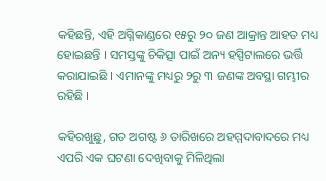କହିଛନ୍ତି, ଏହି ଅଗ୍ନିକାଣ୍ଡରେ ୧୫ରୁ ୨୦ ଜଣ ଆକ୍ରାନ୍ତ ଆହତ ମଧ୍ୟ ହୋଇଛନ୍ତି । ସମସ୍ତଙ୍କୁ ଚିକିତ୍ସା ପାଇଁ ଅନ୍ୟ ହସ୍ପିଟାଲରେ ଭର୍ତ୍ତି କରାଯାଇଛି । ଏମାନଙ୍କୁ ମଧ୍ୟରୁ ୨ରୁ ୩ ଜଣଙ୍କ ଅବସ୍ଥା ଗମ୍ଭୀର ରହିଛି ।

କହିରଖୁଛୁ, ଗତ ଅଗଷ୍ଟ ୬ ତାରିଖରେ ଅହମ୍ମଦାବାଦରେ ମଧ୍ୟ ଏପରି ଏକ ଘଟଣା ଦେଖିବାକୁ ମିଳିଥିଲା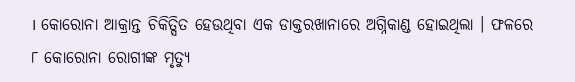। କୋରୋନା ଆକ୍ରାନ୍ତ ଚିକିତ୍ସିତ ହେଉଥିବା ଏକ ଡାକ୍ତରଖାନାରେ ଅଗ୍ନିକାଣ୍ଡ ହୋଇଥିଲା । ଫଳରେ ୮ କୋରୋନା ରୋଗୀଙ୍କ ମୃତ୍ୟୁ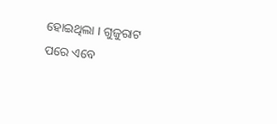ହୋଇଥିଲା । ଗୁଜୁରାଟ ପରେ ଏବେ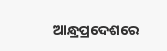ଆନ୍ଧ୍ରପ୍ରଦେଶରେ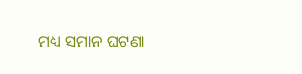ମଧ୍ୟ ସମାନ ଘଟଣା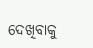ଦେଖିବାକୁ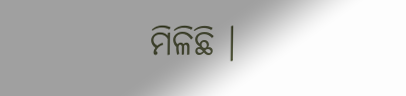ମିଳିଛି ।